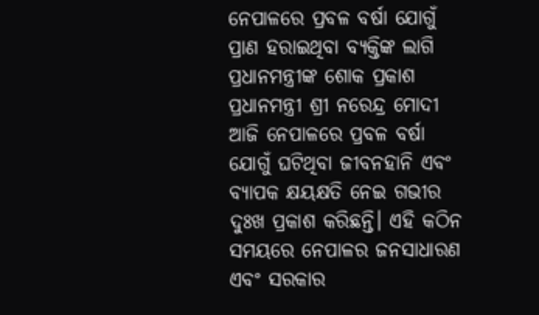ନେପାଳରେ ପ୍ରବଳ ବର୍ଷା ଯୋଗୁଁ ପ୍ରାଣ ହରାଇଥିବା ବ୍ୟକ୍ତିଙ୍କ ଲାଗି ପ୍ରଧାନମନ୍ତ୍ରୀଙ୍କ ଶୋକ ପ୍ରକାଶ
ପ୍ରଧାନମନ୍ତ୍ରୀ ଶ୍ରୀ ନରେନ୍ଦ୍ର ମୋଦୀ ଆଜି ନେପାଳରେ ପ୍ରବଳ ବର୍ଷା ଯୋଗୁଁ ଘଟିଥିବା ଜୀବନହାନି ଏବଂ ବ୍ୟାପକ କ୍ଷୟକ୍ଷତି ନେଇ ଗଭୀର ଦୁଃଖ ପ୍ରକାଶ କରିଛନ୍ତି। ଏହି କଠିନ ସମୟରେ ନେପାଳର ଜନସାଧାରଣ ଏବଂ ସରକାର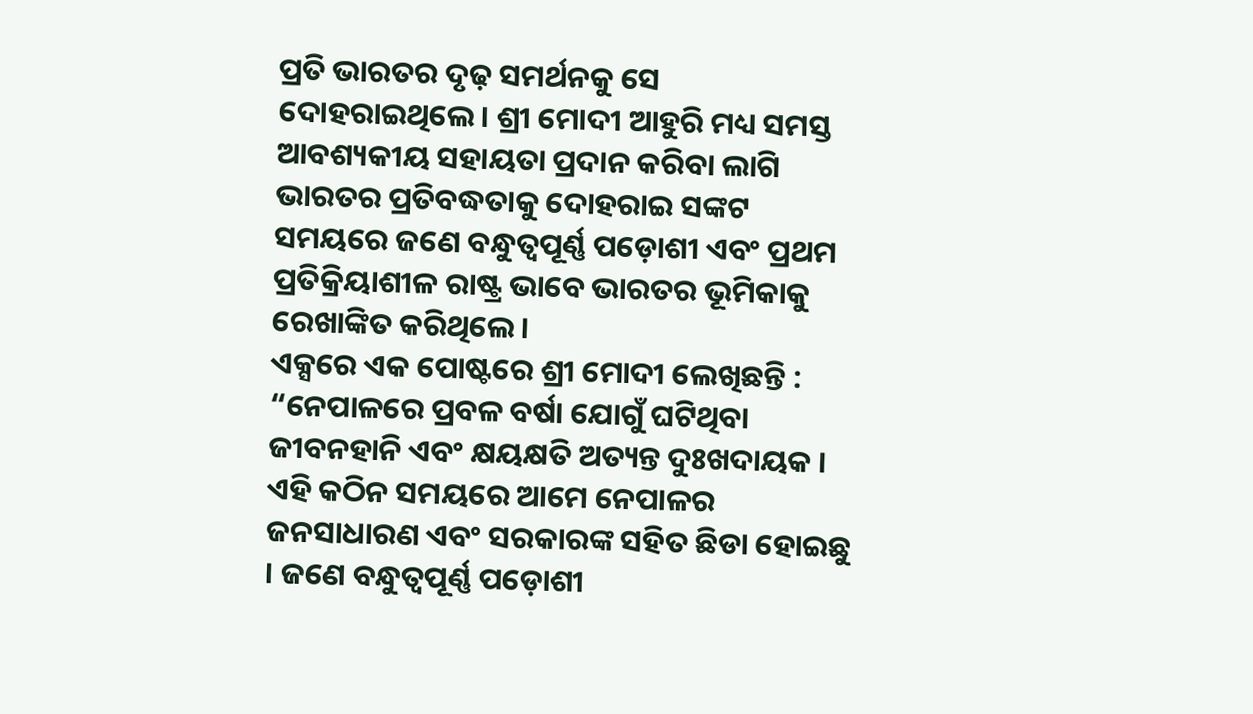ପ୍ରତି ଭାରତର ଦୃଢ଼ ସମର୍ଥନକୁ ସେ ଦୋହରାଇଥିଲେ। ଶ୍ରୀ ମୋଦୀ ଆହୁରି ମଧ୍ୟ ସମସ୍ତ ଆବଶ୍ୟକୀୟ ସହାୟତା ପ୍ରଦାନ କରିବା ଲାଗି ଭାରତର ପ୍ରତିବଦ୍ଧତାକୁ ଦୋହରାଇ ସଙ୍କଟ ସମୟରେ ଜଣେ ବନ୍ଧୁତ୍ୱପୂର୍ଣ୍ଣ ପଡ଼ୋଶୀ ଏବଂ ପ୍ରଥମ ପ୍ରତିକ୍ରିୟାଶୀଳ ରାଷ୍ଟ୍ର ଭାବେ ଭାରତର ଭୂମିକାକୁ ରେଖାଙ୍କିତ କରିଥିଲେ।
ଏକ୍ସରେ ଏକ ପୋଷ୍ଟରେ ଶ୍ରୀ ମୋଦୀ ଲେଖିଛନ୍ତି : “ନେପାଳରେ ପ୍ରବଳ ବର୍ଷା ଯୋଗୁଁ ଘଟିଥିବା ଜୀବନହାନି ଏବଂ କ୍ଷୟକ୍ଷତି ଅତ୍ୟନ୍ତ ଦୁଃଖଦାୟକ । ଏହି କଠିନ ସମୟରେ ଆମେ ନେପାଳର ଜନସାଧାରଣ ଏବଂ ସରକାରଙ୍କ ସହିତ ଛିଡା ହୋଇଛୁ । ଜଣେ ବନ୍ଧୁତ୍ୱପୂର୍ଣ୍ଣ ପଡ଼ୋଶୀ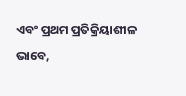ଏବଂ ପ୍ରଥମ ପ୍ରତିକ୍ରିୟାଶୀଳ ଭାବେ,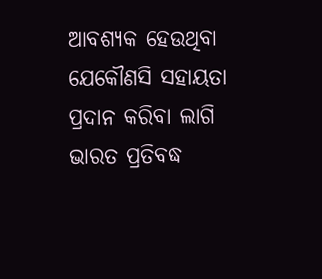ଆବଶ୍ୟକ ହେଉଥିବା ଯେକୌଣସି ସହାୟତା ପ୍ରଦାନ କରିବା ଲାଗି ଭାରତ ପ୍ରତିବଦ୍ଧ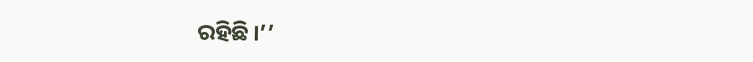ରହିଛି ।’’